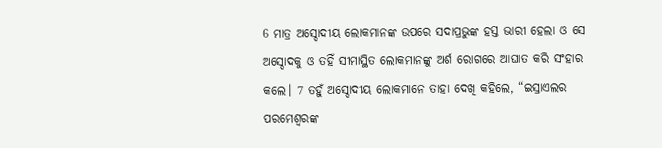6 ମାତ୍ର ଅସ୍ଦୋଦୀୟ ଲୋକମାନଙ୍କ ଉପରେ ସଦାପ୍ରଭୁଙ୍କ ହସ୍ତ ଭାରୀ ହେଲା ଓ ସେ ଅସ୍ଦୋଦକୁ ଓ ତହିଁ ସୀମାସ୍ଥିତ ଲୋକମାନଙ୍କୁ ଅର୍ଶ ରୋଗରେ ଆଘାତ କରି ସଂହାର କଲେ। 7 ତହୁଁ ଅସ୍ଦୋଦୀୟ ଲୋକମାନେ ତାହା ଦେଖି କହିଲେ, “ଇସ୍ରାଏଲର ପରମେଶ୍ୱରଙ୍କ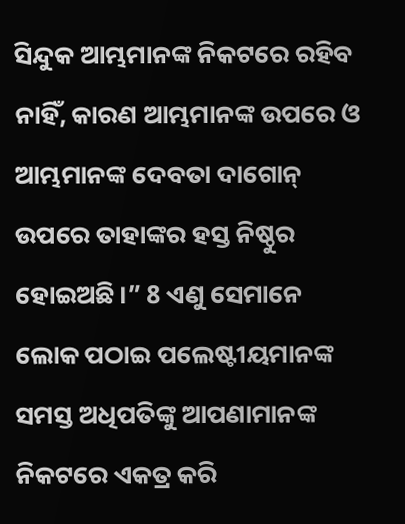ସିନ୍ଦୁକ ଆମ୍ଭମାନଙ୍କ ନିକଟରେ ରହିବ ନାହିଁ, କାରଣ ଆମ୍ଭମାନଙ୍କ ଉପରେ ଓ ଆମ୍ଭମାନଙ୍କ ଦେବତା ଦାଗୋନ୍ ଉପରେ ତାହାଙ୍କର ହସ୍ତ ନିଷ୍ଠୁର ହୋଇଅଛି।” 8 ଏଣୁ ସେମାନେ ଲୋକ ପଠାଇ ପଲେଷ୍ଟୀୟମାନଙ୍କ ସମସ୍ତ ଅଧିପତିଙ୍କୁ ଆପଣାମାନଙ୍କ ନିକଟରେ ଏକତ୍ର କରି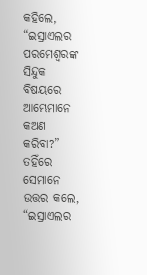କହିଲେ, “ଇସ୍ରାଏଲର ପରମେଶ୍ୱରଙ୍କ ସିନ୍ଦୁକ ବିଷୟରେ ଆମ୍ଭେମାନେ କଅଣ କରିବା?” ତହିଁରେ ସେମାନେ ଉତ୍ତର କଲେ, “ଇସ୍ରାଏଲର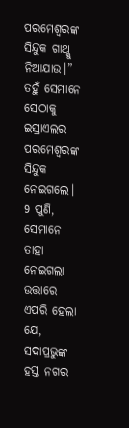ପରମେଶ୍ୱରଙ୍କ ସିନ୍ଦୁକ ଗାଥ୍କୁ ନିଆଯାଉ।” ତହୁଁ ସେମାନେ ସେଠାକୁ ଇସ୍ରାଏଲର ପରମେଶ୍ୱରଙ୍କ ସିନ୍ଦୁକ ନେଇଗଲେ। 9 ପୁଣି, ସେମାନେ ତାହା ନେଇଗଲା ଉତ୍ତାରେ ଏପରି ହେଲା ଯେ, ସଦାପ୍ରଭୁଙ୍କ ହସ୍ତ ନଗର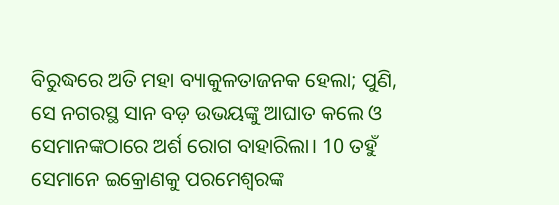ବିରୁଦ୍ଧରେ ଅତି ମହା ବ୍ୟାକୁଳତାଜନକ ହେଲା; ପୁଣି, ସେ ନଗରସ୍ଥ ସାନ ବଡ଼ ଉଭୟଙ୍କୁ ଆଘାତ କଲେ ଓ ସେମାନଙ୍କଠାରେ ଅର୍ଶ ରୋଗ ବାହାରିଲା। 10 ତହୁଁ ସେମାନେ ଇକ୍ରୋଣକୁ ପରମେଶ୍ୱରଙ୍କ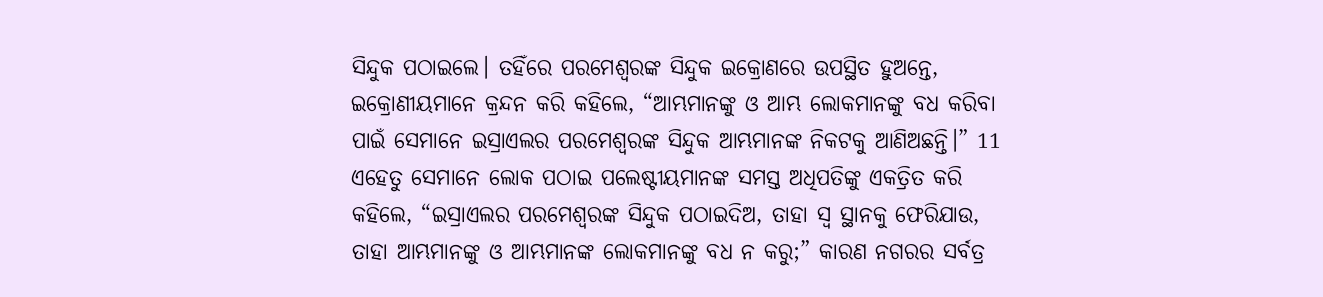ସିନ୍ଦୁକ ପଠାଇଲେ। ତହିଁରେ ପରମେଶ୍ୱରଙ୍କ ସିନ୍ଦୁକ ଇକ୍ରୋଣରେ ଉପସ୍ଥିତ ହୁଅନ୍ତେ, ଇକ୍ରୋଣୀୟମାନେ କ୍ରନ୍ଦନ କରି କହିଲେ, “ଆମ୍ଭମାନଙ୍କୁ ଓ ଆମ୍ଭ ଲୋକମାନଙ୍କୁ ବଧ କରିବା ପାଇଁ ସେମାନେ ଇସ୍ରାଏଲର ପରମେଶ୍ୱରଙ୍କ ସିନ୍ଦୁକ ଆମ୍ଭମାନଙ୍କ ନିକଟକୁ ଆଣିଅଛନ୍ତି।” 11 ଏହେତୁ ସେମାନେ ଲୋକ ପଠାଇ ପଲେଷ୍ଟୀୟମାନଙ୍କ ସମସ୍ତ ଅଧିପତିଙ୍କୁ ଏକତ୍ରିତ କରି କହିଲେ, “ଇସ୍ରାଏଲର ପରମେଶ୍ୱରଙ୍କ ସିନ୍ଦୁକ ପଠାଇଦିଅ, ତାହା ସ୍ୱ ସ୍ଥାନକୁ ଫେରିଯାଉ, ତାହା ଆମ୍ଭମାନଙ୍କୁ ଓ ଆମ୍ଭମାନଙ୍କ ଲୋକମାନଙ୍କୁ ବଧ ନ କରୁ;” କାରଣ ନଗରର ସର୍ବତ୍ର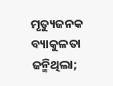ମୃତ୍ୟୁଜନକ ବ୍ୟାକୁଳତା ଜନ୍ମିଥିଲା;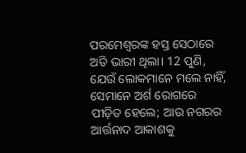ପରମେଶ୍ୱରଙ୍କ ହସ୍ତ ସେଠାରେ ଅତି ଭାରୀ ଥିଲା। 12 ପୁଣି, ଯେଉଁ ଲୋକମାନେ ମଲେ ନାହିଁ, ସେମାନେ ଅର୍ଶ ରୋଗରେ ପୀଡ଼ିତ ହେଲେ; ଆଉ ନଗରର ଆର୍ତ୍ତନାଦ ଆକାଶକୁ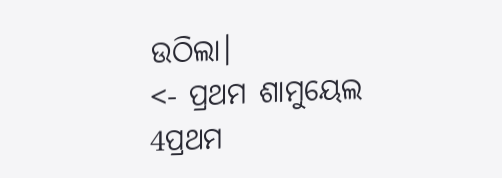ଉଠିଲା।
<- ପ୍ରଥମ ଶାମୁୟେଲ 4ପ୍ରଥମ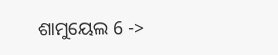ଶାମୁୟେଲ 6 ->